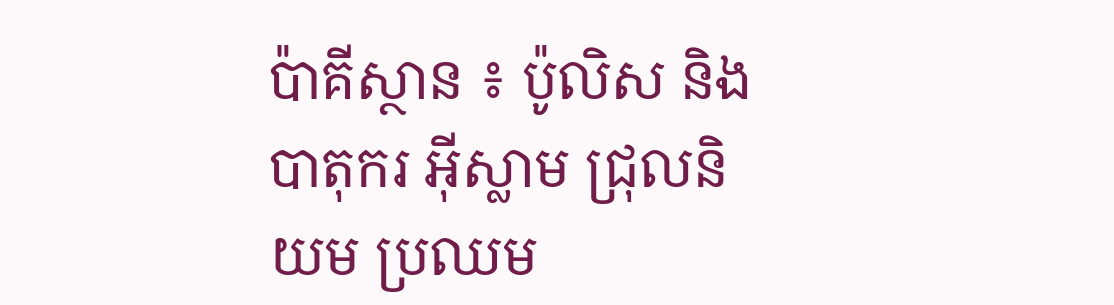ប៉ាគីស្ថាន ៖ ប៉ូលិស និងបាតុករ អ៊ីស្លាម ជ្រុលនិយម ប្រឈម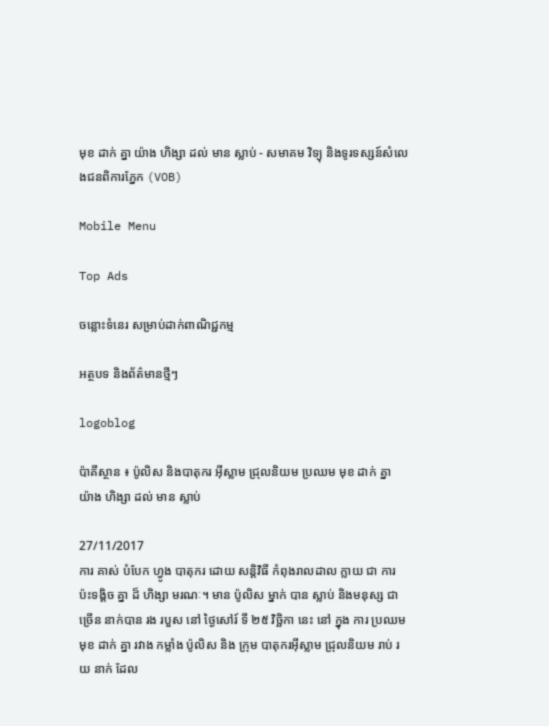មុខ ដាក់ គ្នា យ៉ាង ហិង្សា ដល់ មាន ស្លាប់ - សមាគម វិទ្យុ និងទូរទស្សន៍សំលេងជនពិការភ្នែក (VOB)

Mobile Menu

Top Ads

ចន្លោះទំនេរ សម្រាប់ដាក់ពាណិជ្ជកម្ម

អត្ថបទ និងព័ត៌មានថ្មីៗ

logoblog

ប៉ាគីស្ថាន ៖ ប៉ូលិស និងបាតុករ អ៊ីស្លាម ជ្រុលនិយម ប្រឈម មុខ ដាក់ គ្នា យ៉ាង ហិង្សា ដល់ មាន ស្លាប់

27/11/2017
ការ គាស់ បំបែក ហ្វូង បាតុករ ដោយ សន្តិវិធី កំពុងរាលដាល ក្លាយ ជា ការ ប៉ះទង្គិច គ្នា ដ៏ ហិង្សា មរណៈ។ មាន ប៉ូលិស ម្នាក់ បាន ស្លាប់ និងមនុស្ស ជា ច្រើន នាក់បាន រង របួស នៅ ថ្ងៃសៅរ៍ ទី ២៥ វិច្ឆិកា នេះ នៅ ក្នុង ការ ប្រឈម មុខ ដាក់ គ្នា រវាង កម្លាំង ប៉ូលិស និង ក្រុម បាតុករអ៊ីស្លាម ជ្រុលនិយម រាប់ រយ នាក់ ដែល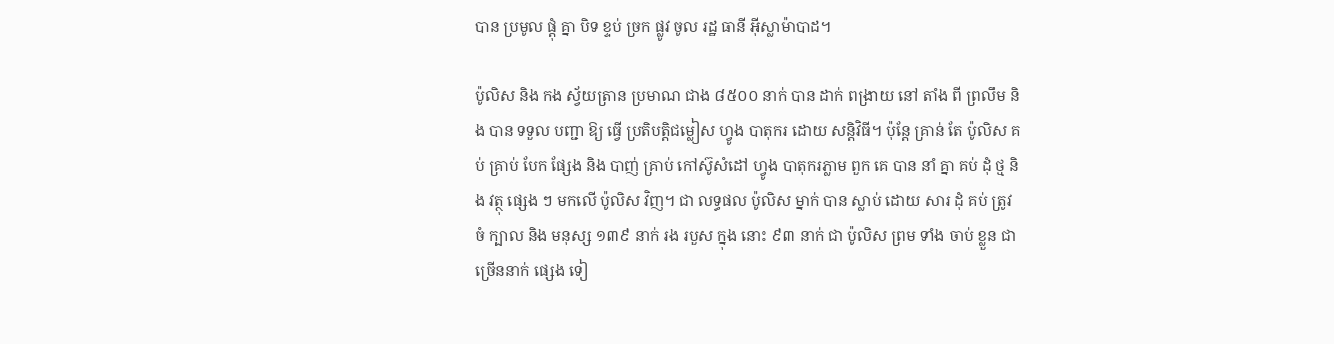បាន ប្រមូល ផ្តុំ គ្នា បិទ ខ្ទប់ ច្រក ផ្លូវ ចូល រដ្ឋ ធានី អ៊ីស្លាម៉ាបាដ។

ប៉ូលិស និង កង ស្វ័យត្រាន ប្រមាណ ជាង ៨៥០០ នាក់ បាន ដាក់ ពង្រាយ នៅ តាំង ពី ព្រលឹម និង បាន ទទួល បញ្ជា ឱ្យ ធ្វើ ប្រតិបត្តិជម្លៀស ហ្វូង បាតុករ ដោយ សន្តិវិធី។ ប៉ុន្តែ គ្រាន់ តែ ប៉ូលិស គប់ គ្រាប់ បែក ផ្សែង និង បាញ់ គ្រាប់ កៅស៊ូសំដៅ ហ្វូង បាតុករភ្លាម ពួក គេ បាន នាំ គ្នា គប់ ដុំ ថ្ម និង វត្ថុ ផ្សេង ៗ មកលើ ប៉ូលិស វិញ។ ជា លទ្ធផល ប៉ូលិស ម្នាក់ បាន ស្លាប់ ដោយ សារ ដុំ គប់ ត្រូវ ចំ ក្បាល និង មនុស្ស ១៣៩ នាក់ រង របួស ក្នុង នោះ ៩៣ នាក់ ជា ប៉ូលិស ព្រម ទាំង ចាប់ ខ្លួន ជា ច្រើននាក់ ផ្សេង ទៀ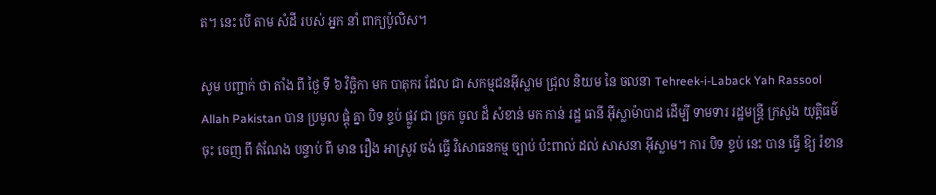ត។ នេះ បើ តាម សំដី របស់ អ្នក នាំ ពាក្យប៉ូលិស។

សូម បញ្ជាក់ ថា តាំង ពី ថ្ងៃ ទី ៦ វិច្ឆិកា មក បាតុករ ដែល ជា សកម្មជនអ៊ីស្លាម ជ្រុល និយម នៃ ចលនា Tehreek-i-Laback Yah Rassool Allah Pakistan បាន ប្រមូល ផ្តុំ គ្នា បិទ ខ្ទប់ ផ្លូវ ជា ច្រក ចូល ដ៏ សំខាន់ មក កាន់ រដ្ឋ ធានី អ៊ីស្លាម៉ាបាដ ដើម្បី ទាមទារ រដ្ឋមន្ត្រី ក្រសួង យុត្តិធម៌ ចុះ ចេញ ពី តំណែង បន្ទាប់ ពី មាន រឿង អាស្រូវ ចង់ ធ្វើ វិសោធនកម្ម ច្បាប់ ប៉ះពាល់ ដល់ សាសនា អ៊ីស្លាម។ ការ បិទ ខ្ទប់ នេះ បាន ធ្វើ ឱ្យ រំខាន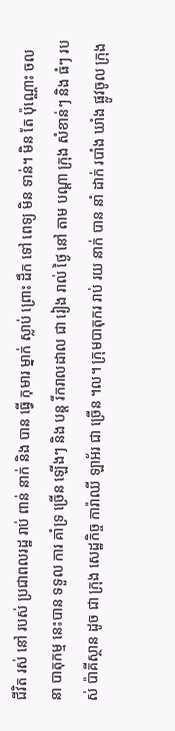ជីវិត រស់ នៅ របស់ ប្រជាពលរដ្ឋ រាប់ ពាន់ នាក់ និង បាន ធ្វើ កុមារ ម្នាក់ ស្លាប់ ព្រោះ ដឹក ទៅ ពេទ្យ មិន ទាន់។ មិន តែ ប៉ុណ្ណោះ ចលនា បាតុកម្ម នេះបាន ទទួល ការ គាំទ្រ ច្រើន ឡើងៗ និង បន្ត រីករាលដាល ជា រៀង រាល់ ថ្ងៃ នៅ តាម បណ្តា ក្រុង សំខាន់ៗ និង ធំៗ របស់ ប៉ាគីស្ថាន ដូច ជា ក្រុង សេដ្ឋកិច្ច ការ៉ាឈី ឡាអ័រ ជា ច្រើន ។ល។ ក្រុមបាតុករ រាប់ រយ នាក់ បាន នាំ ដាក់ របាំង ឃាំង ផ្លូវចូល ក្រុង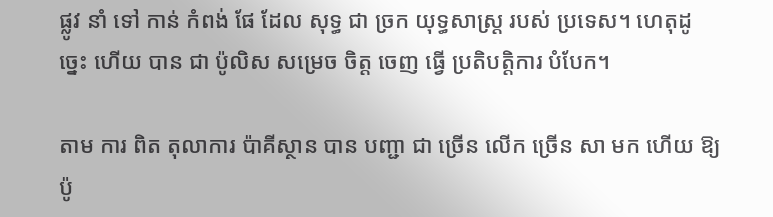ផ្លូវ នាំ ទៅ កាន់ កំពង់ ផែ ដែល សុទ្ធ ជា ច្រក យុទ្ធសាស្ត្រ របស់ ប្រទេស។ ហេតុដូច្នេះ ហើយ បាន ជា ប៉ូលិស សម្រេច ចិត្ត ចេញ ធ្វើ ប្រតិបត្តិការ បំបែក។

តាម ការ ពិត តុលាការ ប៉ាគីស្ថាន បាន បញ្ជា ជា ច្រើន លើក ច្រើន សា មក ហើយ ឱ្យ ប៉ូ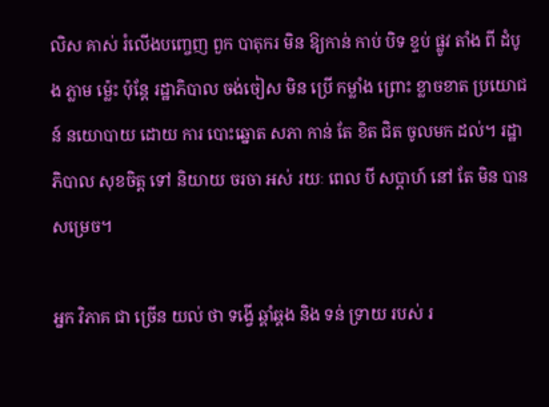លិស គាស់ រំលើងបញ្ចេញ ពួក បាតុករ មិន ឱ្យកាន់ កាប់ បិទ ខ្ទប់ ផ្លូវ តាំង ពី ដំបូង ភ្លាម ម៉្លេះ ប៉ុន្តែ រដ្ឋាភិបាល ចង់ចៀស មិន ប្រើ កម្លាំង ព្រោះ ខ្លាចខាត ប្រយោជន៍ នយោបាយ ដោយ ការ បោះឆ្នោត សភា កាន់ តែ ខិត ជិត ចូលមក ដល់។ រដ្ឋាភិបាល សុខចិត្ត ទៅ និយាយ ចរចា អស់ រយៈ ពេល បី សប្តាហ៍ នៅ តែ មិន បាន សម្រេច។

អ្នក វិភាគ ជា ច្រើន យល់ ថា ទង្វើ ឆ្គាំឆ្គង និង ទន់ ទ្រាយ របស់ រ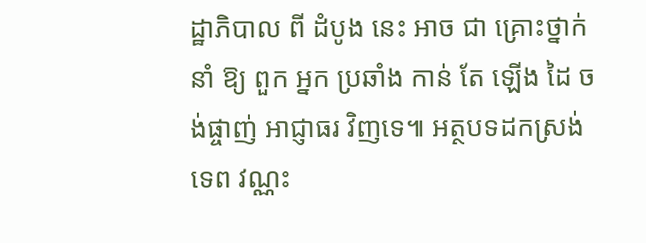ដ្ឋាភិបាល ពី ដំបូង នេះ អាច ជា គ្រោះថ្នាក់ នាំ ឱ្យ ពួក អ្នក ប្រឆាំង កាន់ តែ ឡើង ដៃ ចង់ផ្ចាញ់ អាជ្ញាធរ វិញទេ៕ អត្ថបទដកស្រង់ ទេព វណ្ណះ